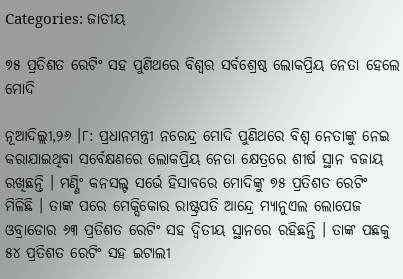Categories: ଜାତୀୟ

୭୫ ପ୍ରତିଶତ ରେଟିଂ ସହ ପୁଣିଥରେ ବିଶ୍ୱର ସର୍ବଶ୍ରେଷ୍ଠ ଲୋକପ୍ରିୟ ନେତା ହେଲେ ମୋଦି

ନୂଆଦିଲ୍ଲୀ,୨୬ ।୮: ପ୍ରଧାନମନ୍ତ୍ରୀ ନରେନ୍ଦ୍ର ମୋଦି ପୁଣିଥରେ ବିଶ୍ୱ ନେତାଙ୍କୁ ନେଇ କରାଯାଇଥିବା ସର୍ବେକ୍ଷଣରେ ଲୋକପ୍ରିୟ ନେତା କ୍ଷେତ୍ରରେ ଶୀର୍ଷ ସ୍ଥାନ ବଜାୟ ରଖିଛନ୍ତି । ମଣ୍ଣିଂ କନସଲ୍ଟ ସର୍ଭେ ହିସାବରେ ମୋଦିଙ୍କୁ ୭୫ ପ୍ରତିଶତ ରେଟିଂ ମିଳିଛି । ତାଙ୍କ ପରେ ମେକ୍ସିକୋର ରାଷ୍ଟ୍ରପତି ଆନ୍ଦ୍ରେ ମ୍ୟାନୁଏଲ ଲୋପେଜ ଓବ୍ରାଡୋର ୬୩ ପ୍ରତିଶତ ରେଟିଂ ସହ ଦ୍ୱିତୀୟ ସ୍ଥାନରେ ରହିଛନ୍ତି । ତାଙ୍କ ପଛକୁ ୫୪ ପ୍ରତିଶତ ରେଟିଂ ସହ ଇଟାଲୀ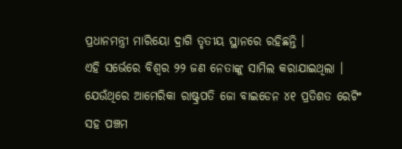ପ୍ରଧାନମନ୍ତ୍ରୀ ମାରିୟୋ ଦ୍ରାଗି ତୃତୀୟ ସ୍ଥାନରେ ରହିଛନ୍ତି ।
ଏହି ସର୍ଭେରେ ବିଶ୍ୱର ୨୨ ଜଣ ନେତାଙ୍କୁ ସାମିଲ କରାଯାଇଥିଲା । ଯେଉଁଥିରେ ଆମେରିକା ରାଷ୍ଟ୍ରପତି ଜୋ ବାଇଡେନ ୪୧ ପ୍ରତିଶତ ରେଟିଂ ସହ ପଞ୍ଚମ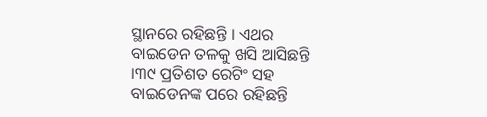ସ୍ଥାନରେ ରହିଛନ୍ତି । ଏଥର ବାଇଡେନ ତଳକୁ ଖସି ଆସିଛନ୍ତି ।୩୯ ପ୍ରତିଶତ ରେଟିଂ ସହ ବାଇଡେନଙ୍କ ପରେ ରହିଛନ୍ତି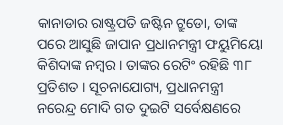କାନାଡାର ରାଷ୍ଟ୍ରପତି ଜଷ୍ଟିନ ଟ୍ରୁଡୋ, ତାଙ୍କ ପରେ ଆସୁଛି ଜାପାନ ପ୍ରଧାନମନ୍ତ୍ରୀ ଫୟୁମିୟୋ କିଶିଦାଙ୍କ ନମ୍ବର । ତାଙ୍କର ରେଟିଂ ରହିଛି ୩୮ ପ୍ରତିଶତ । ସୂଚନାଯୋଗ୍ୟ, ପ୍ରଧାନମନ୍ତ୍ରୀ ନରେନ୍ଦ୍ର ମୋଦି ଗତ ଦୁଇଟି ସର୍ବେକ୍ଷଣରେ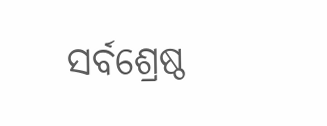ସର୍ବଶ୍ରେଷ୍ଠ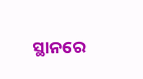ସ୍ଥାନରେ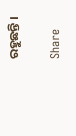ରହୁଛନ୍ତି ।

Share